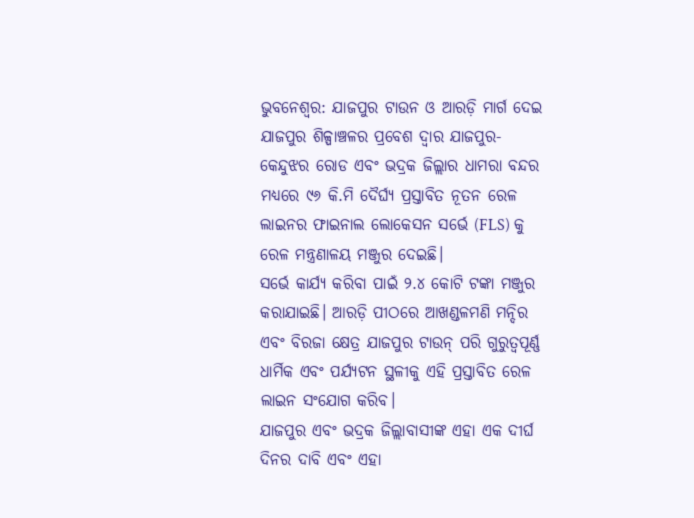ଭୁବନେଶ୍ୱର: ଯାଜପୁର ଟାଉନ ଓ ଆରଡ଼ି ମାର୍ଗ ଦେଇ ଯାଜପୁର ଶିଳ୍ପାଞ୍ଚଳର ପ୍ରବେଶ ଦ୍ୱାର ଯାଜପୁର-କେନ୍ଦୁଝର ରୋଡ ଏବଂ ଭଦ୍ରକ ଜିଲ୍ଲାର ଧାମରା ବନ୍ଦର ମଧ୍ୟରେ ୯୬ କି.ମି ଦୈର୍ଘ୍ୟ ପ୍ରସ୍ତାବିତ ନୂତନ ରେଳ ଲାଇନର ଫାଇନାଲ ଲୋକେସନ ସର୍ଭେ (FLS) କୁ ରେଳ ମନ୍ତ୍ରଣାଳୟ ମଞ୍ଜୁର ଦେଇଛି।
ସର୍ଭେ କାର୍ଯ୍ୟ କରିବା ପାଇଁ ୨.୪ କୋଟି ଟଙ୍କା ମଞ୍ଜୁର କରାଯାଇଛି। ଆରଡ଼ି ପୀଠରେ ଆଖଣ୍ଡଳମଣି ମନ୍ଦିର ଏବଂ ବିରଜା କ୍ଷେତ୍ର ଯାଜପୁର ଟାଉନ୍ ପରି ଗୁରୁତ୍ୱପୂର୍ଣ୍ଣ ଧାର୍ମିକ ଏବଂ ପର୍ଯ୍ୟଟନ ସ୍ଥଳୀକୁ ଏହି ପ୍ରସ୍ତାବିତ ରେଳ ଲାଇନ ସଂଯୋଗ କରିବ।
ଯାଜପୁର ଏବଂ ଭଦ୍ରକ ଜିଲ୍ଲାବାସୀଙ୍କ ଏହା ଏକ ଦୀର୍ଘ ଦିନର ଦାବି ଏବଂ ଏହା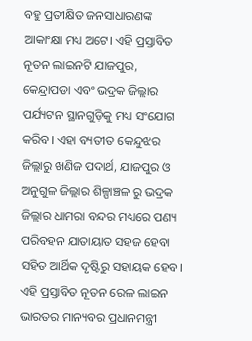ବହୁ ପ୍ରତୀକ୍ଷିତ ଜନସାଧାରଣଙ୍କ ଆକାଂକ୍ଷା ମଧ୍ୟ ଅଟେ। ଏହି ପ୍ରସ୍ତାବିତ ନୂତନ ଲାଇନଟି ଯାଜପୁର, କେନ୍ଦ୍ରାପଡା ଏବଂ ଭଦ୍ରକ ଜିଲ୍ଲାର ପର୍ଯ୍ୟଟନ ସ୍ଥାନଗୁଡ଼ିକୁ ମଧ୍ୟ ସଂଯୋଗ କରିବ। ଏହା ବ୍ୟତୀତ କେନ୍ଦୁଝର ଜିଲ୍ଲାରୁ ଖଣିଜ ପଦାର୍ଥ, ଯାଜପୁର ଓ ଅନୁଗୁଳ ଜିଲ୍ଲାର ଶିଳ୍ପାଞ୍ଚଳ ରୁ ଭଦ୍ରକ ଜିଲ୍ଲାର ଧାମରା ବନ୍ଦର ମଧ୍ୟରେ ପଣ୍ୟ ପରିବହନ ଯାତାୟାତ ସହଜ ହେବା ସହିତ ଆର୍ଥିକ ଦୃଷ୍ଟିରୁ ସହାୟକ ହେବ।
ଏହି ପ୍ରସ୍ତାବିତ ନୂତନ ରେଳ ଲାଇନ ଭାରତର ମାନ୍ୟବର ପ୍ରଧାନମନ୍ତ୍ରୀ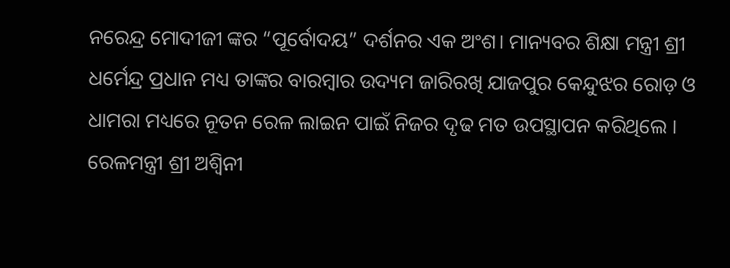ନରେନ୍ଦ୍ର ମୋଦୀଜୀ ଙ୍କର “ପୂର୍ବୋଦୟ” ଦର୍ଶନର ଏକ ଅଂଶ। ମାନ୍ୟବର ଶିକ୍ଷା ମନ୍ତ୍ରୀ ଶ୍ରୀ ଧର୍ମେନ୍ଦ୍ର ପ୍ରଧାନ ମଧ୍ୟ ତାଙ୍କର ବାରମ୍ବାର ଉଦ୍ୟମ ଜାରିରଖି ଯାଜପୁର କେନ୍ଦୁଝର ରୋଡ଼ ଓ ଧାମରା ମଧ୍ୟରେ ନୂତନ ରେଳ ଲାଇନ ପାଇଁ ନିଜର ଦୃଢ ମତ ଉପସ୍ଥାପନ କରିଥିଲେ । ରେଳମନ୍ତ୍ରୀ ଶ୍ରୀ ଅଶ୍ୱିନୀ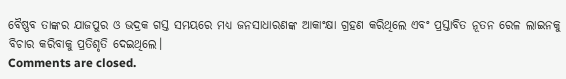ବୈଷ୍ଣବ ତାଙ୍କର ଯାଜପୁର ଓ ଭଦ୍ରକ ଗସ୍ତ ସମୟରେ ମଧ୍ୟ ଜନସାଧାରଣଙ୍କ ଆକାଂକ୍ଷା ଗ୍ରହଣ କରିଥିଲେ ଏବଂ ପ୍ରସ୍ତାବିତ ନୂତନ ରେଳ ଲାଇନକୁ ବିଚାର କରିବାକୁ ପ୍ରତିଶୃତି ଦେଇଥିଲେ।
Comments are closed.